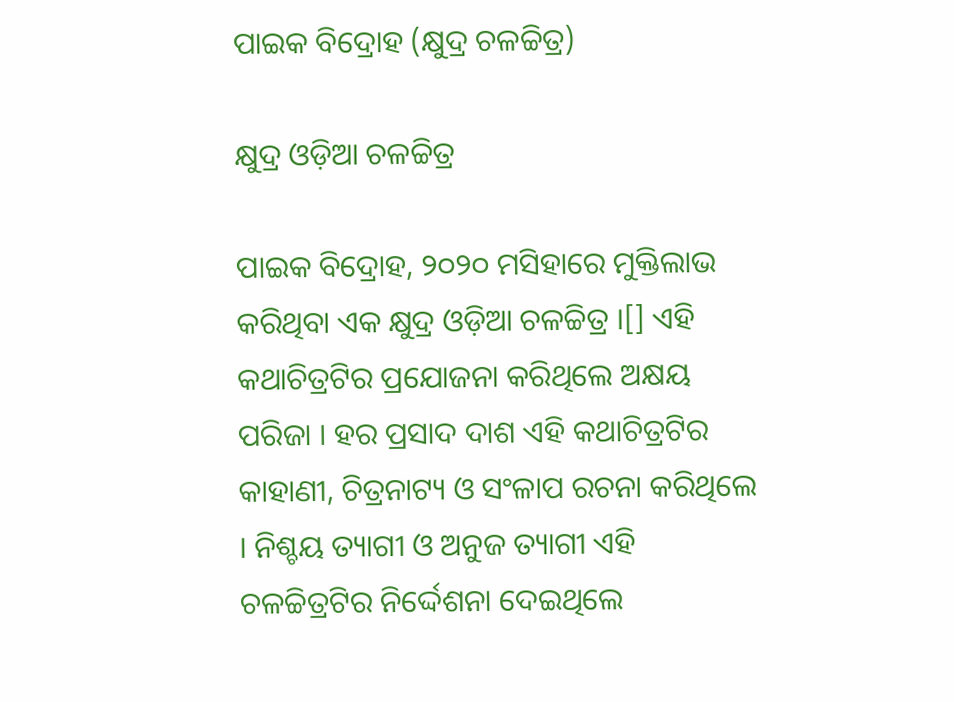ପାଇକ ବିଦ୍ରୋହ (କ୍ଷୁଦ୍ର ଚଳଚ୍ଚିତ୍ର)

କ୍ଷୁଦ୍ର ଓଡ଼ିଆ ଚଳଚ୍ଚିତ୍ର

ପାଇକ ବିଦ୍ରୋହ, ୨୦୨୦ ମସିହାରେ ମୁକ୍ତିଲାଭ କରିଥିବା ଏକ କ୍ଷୁଦ୍ର ଓଡ଼ିଆ ଚଳଚ୍ଚିତ୍ର ।[] ଏହି କଥାଚିତ୍ରଟିର ପ୍ରଯୋଜନା କରିଥିଲେ ଅକ୍ଷୟ ପରିଜା । ହର ପ୍ରସାଦ ଦାଶ ଏହି କଥାଚିତ୍ରଟିର କାହାଣୀ, ଚିତ୍ରନାଟ୍ୟ ଓ ସଂଳାପ ରଚନା କରିଥିଲେ । ନିଶ୍ଚୟ ତ୍ୟାଗୀ ଓ ଅନୁଜ ତ୍ୟାଗୀ ଏହି ଚଳଚ୍ଚିତ୍ରଟିର ନିର୍ଦ୍ଦେଶନା ଦେଇଥିଲେ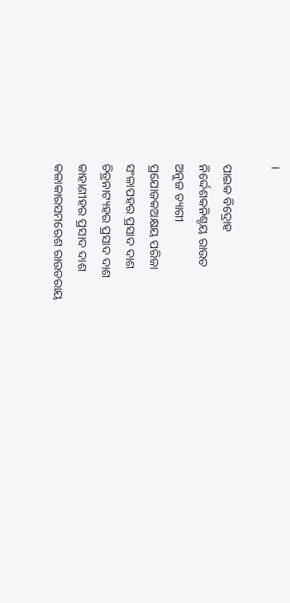।

ପାଇକ ବିଦ୍ରୋହ
ନିର୍ଦ୍ଦେଶକନିଶ୍ଚୟ ରାଉତ
ଅନୁଜ ତ୍ୟାଗୀ
ପ୍ରଯୋଜକଅକ୍ଷୟ ପରିଜା
ସଂଳାପହର ପ୍ରସାଦ ଦାଶ
ଚିତ୍ରନାଟ୍ୟହର ପ୍ରସାଦ ଦାଶ
କାହାଣୀହର ପ୍ରସାଦ ଦାଶ
କଳାକାରସମରେଶ ରାଉତରାୟ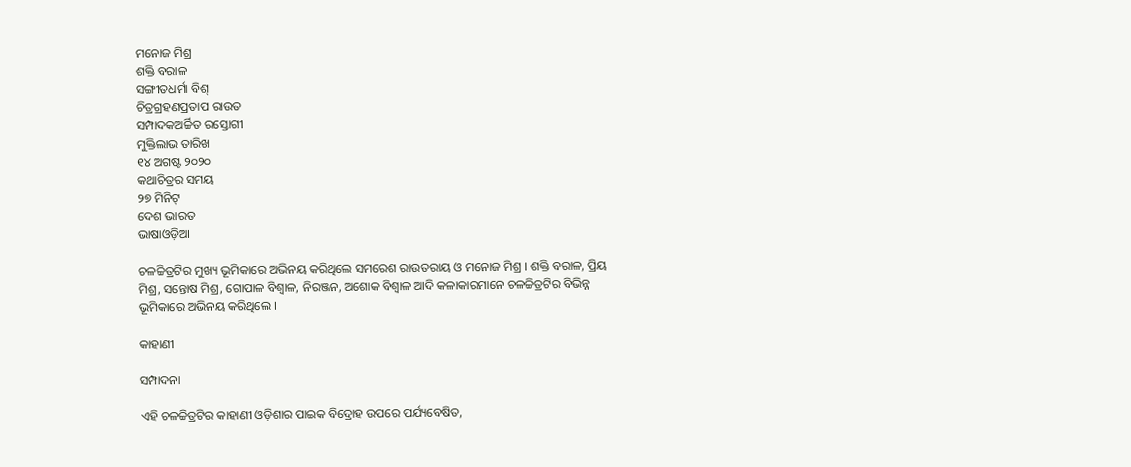ମନୋଜ ମିଶ୍ର
ଶକ୍ତି ବରାଳ
ସଙ୍ଗୀତଧର୍ମା ବିଶ୍
ଚିତ୍ରଗ୍ରହଣପ୍ରତାପ ରାଉତ
ସମ୍ପାଦକଅର୍ଚ୍ଚିତ ରସ୍ତୋଗୀ
ମୁକ୍ତିଲାଭ ତାରିଖ
୧୪ ଅଗଷ୍ଟ ୨୦୨୦
କଥାଚିତ୍ରର ସମୟ
୨୭ ମିନିଟ୍
ଦେଶ ଭାରତ
ଭାଷାଓଡ଼ିଆ

ଚଳଚ୍ଚିତ୍ରଟିର ମୁଖ୍ୟ ଭୂମିକାରେ ଅଭିନୟ କରିଥିଲେ ସମରେଶ ରାଉତରାୟ ଓ ମନୋଜ ମିଶ୍ର । ଶକ୍ତି ବରାଳ, ପ୍ରିୟ ମିଶ୍ର, ସନ୍ତୋଷ ମିଶ୍ର, ଗୋପାଳ ବିଶ୍ୱାଳ, ନିରଞ୍ଜନ, ଅଶୋକ ବିଶ୍ୱାଳ ଆଦି କଳାକାରମାନେ ଚଳଚ୍ଚିତ୍ରଟିର ବିଭିନ୍ନ ଭୂମିକାରେ ଅଭିନୟ କରିଥିଲେ ।

କାହାଣୀ

ସମ୍ପାଦନା

ଏହି ଚଳଚ୍ଚିତ୍ରଟିର କାହାଣୀ ଓଡ଼ିଶାର ପାଇକ ବିଦ୍ରୋହ ଉପରେ ପର୍ଯ୍ୟବେଷିତ,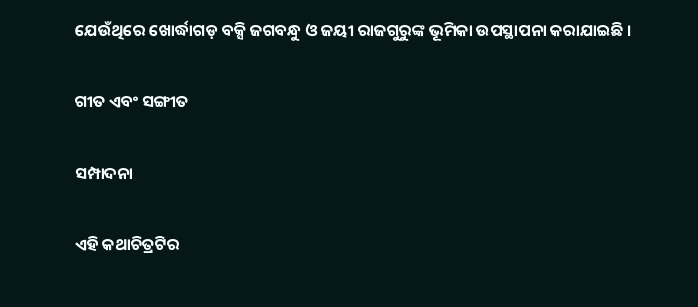ଯେଉଁଥିରେ ଖୋର୍ଦ୍ଧାଗଡ଼ ବକ୍ସି ଜଗବନ୍ଧୁ ଓ ଜୟୀ ରାଜଗୁରୁଙ୍କ ଭୂମିକା ଉପସ୍ଥାପନା କରାଯାଇଛି ।

ଗୀତ ଏବଂ ସଙ୍ଗୀତ

ସମ୍ପାଦନା

ଏହି କଥାଚିତ୍ରଟିର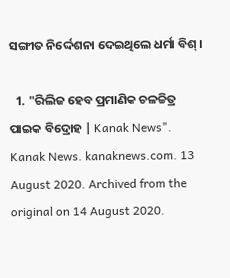ସଙ୍ଗୀତ ନିର୍ଦ୍ଦେଶନା ଦେଇଥିଲେ ଧର୍ମା ବିଶ୍ ।

  1. "ରିଲିଜ ହେବ ପ୍ରମାଣିକ ଚଳଚ୍ଚିତ୍ର ପାଇକ ବିଦ୍ରୋହ | Kanak News". Kanak News. kanaknews.com. 13 August 2020. Archived from the original on 14 August 2020.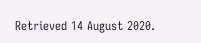Retrieved 14 August 2020.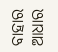ବାହାର ଆଧାର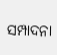ସମ୍ପାଦନା